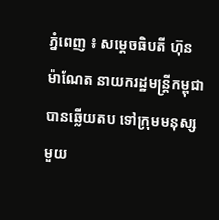ភ្នំពេញ ៖ សម្តេចធិបតី ហ៊ុន ម៉ាណែត នាយករដ្ឋមន្រ្តីកម្ពុជា បានឆ្លើយតប ទៅក្រុមមនុស្ស មួយ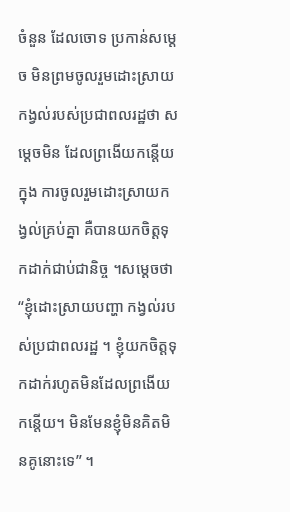ចំនួន ដែលចោទ ប្រកាន់សម្តេច មិនព្រមចូលរួមដោះស្រាយ កង្វល់របស់ប្រជាពលរដ្ឋថា សម្តេចមិន ដែលព្រងើយកន្តើយក្នុង ការចូលរួមដោះស្រាយកង្វល់គ្រប់គ្នា គឺបានយកចិត្តទុកដាក់ជាប់ជានិច្ច ។សម្តេចថា “ខ្ញុំដោះស្រាយបញ្ហា កង្វល់របស់ប្រជាពលរដ្ឋ ។ ខ្ញុំយកចិត្តទុកដាក់រហូតមិនដែលព្រងើយកន្តើយ។ មិនមែនខ្ញុំមិនគិតមិនគូនោះទេ” ។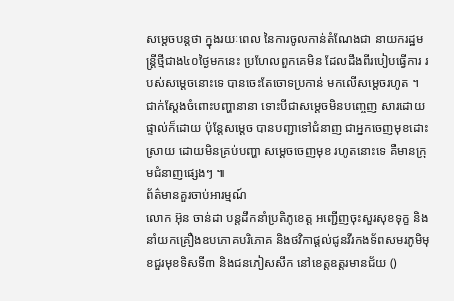សម្តេចបន្តថា ក្នុងរយៈពេល នៃការចូលកាន់តំណែងជា នាយករដ្ឋមន្រ្តីថ្មីជាង៤០ថ្ងៃមកនេះ ប្រហែលពួកគេមិន ដែលដឹងពីរបៀបធ្វើការ របស់សម្តេចនោះទេ បានចេះតែចោទប្រកាន់ មកលើសម្តេចរហូត ។ ជាក់ស្តែងចំពោះបញ្ហានានា ទោះបីជាសម្តេចមិនបញ្ចេញ សារដោយផ្ទាល់ក៏ដោយ ប៉ុន្តែសម្តេច បានបញ្ជាទៅជំនាញ ជាអ្នកចេញមុខដោះស្រាយ ដោយមិនគ្រប់បញ្ហា សម្តេចចេញមុខ រហូតនោះទេ គឺមានក្រុមជំនាញផ្សេងៗ ៕
ព័ត៌មានគួរចាប់អារម្មណ៍
លោក អ៊ុន ចាន់ដា បន្តដឹកនាំប្រតិភូខេត្ត អញ្ជើញចុះសួរសុខទុក្ខ និងនាំយកគ្រឿងឧបភោគបរិភោគ និងថវិកាផ្តល់ជូនវីរកងទ័ពសមរភូមិមុខជួរមុខទិសទី៣ និងជនភៀសសឹក នៅខេត្តឧត្តរមានជ័យ ()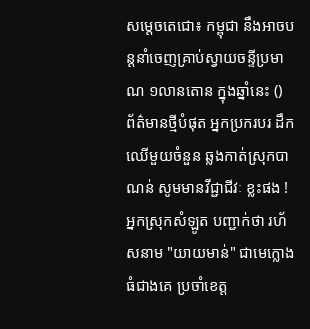សម្ដេចតេជោ៖ កម្ពុជា នឹងអាចបន្តនាំចេញគ្រាប់ស្វាយចន្ទីប្រមាណ ១លានតោន ក្នុងឆ្នាំនេះ ()
ព័ត៌មានថ្មីបំផុត អ្នកប្រករបរ ដឹកឈើមួយចំនួន ឆ្លងកាត់ស្រុកបាណន់ សូមមានវីជ្ជាជីវៈ ខ្លះផង ! អ្នកស្រុកសំឡូត បញ្ជាក់ថា រហ័សនាម "យាយមាន់" ជាមេក្លោងធំជាងគេ ប្រចាំខេត្ត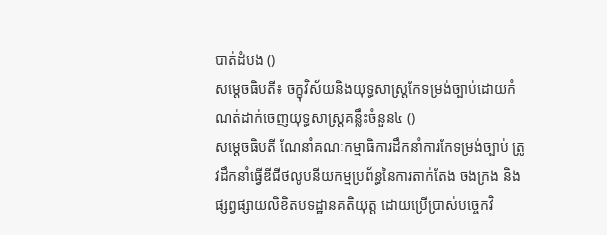បាត់ដំបង ()
សម្ដេចធិបតី៖ ចក្ខុវិស័យនិងយុទ្ធសាស្ត្រកែទម្រង់ច្បាប់ដោយកំណត់ដាក់ចេញយុទ្ធសាស្ត្រគន្លឹះចំនួន៤ ()
សម្ដេចធិបតី ណែនាំគណៈកម្មាធិការដឹកនាំការកែទម្រង់ច្បាប់ ត្រូវដឹកនាំធ្វើឌីជីថលូបនីយកម្មប្រព័ន្ធនៃការតាក់តែង ចងក្រង និងផ្សព្វផ្សាយលិខិតបទដ្ឋានគតិយុត្ត ដោយប្រើប្រាស់បច្ចេកវិ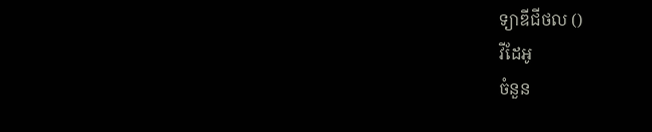ទ្យាឌីជីថល ()
វីដែអូ
ចំនួន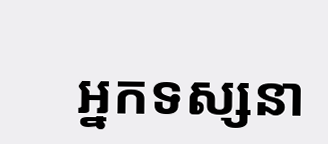អ្នកទស្សនា